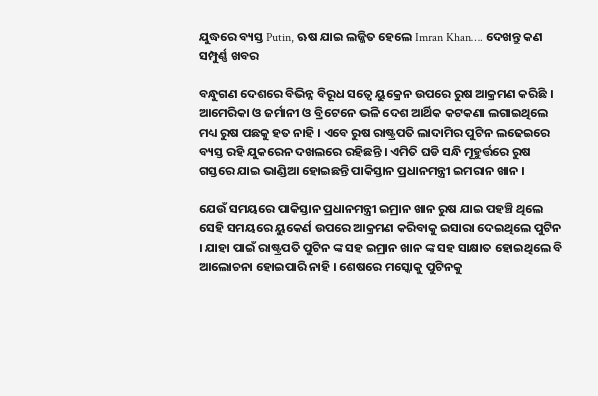ଯୁଦ୍ଧରେ ବ୍ୟସ୍ତ Putin, ଋଷ ଯାଇ ଲଜ୍ଜିତ ହେଲେ Imran Khan…. ଦେଖନ୍ତୁ କଣ ସମ୍ପୁର୍ଣ୍ଣ ଖବର

ବନ୍ଧୁଗଣ ଦେଶରେ ବିଭିନ୍ନ ବିରୂଧ ସତ୍ବେ ୟୁକ୍ରେନ ଉପରେ ରୁଷ ଆକ୍ରମଣ କରିଛି । ଆମେରିକା ଓ ଜର୍ମାନୀ ଓ ବ୍ରିଟେନେ ଭଳି ଦେଶ ଆର୍ଥିକ କଟକଣା ଲଗାଇଥିଲେ ମଧ୍ୟ ରୁଷ ପଛକୁ ହତ ନାହି । ଏବେ ରୁଷ ରାଷ୍ଟ୍ରପତି ଲାଦାମିର ପୁଟିନ ଲଢେଇରେ ବ୍ୟସ୍ତ ରହି ଯୁକରେନ ଦଖଲରେ ରହିଛନ୍ତି । ଏମିତି ଘଡି ସନ୍ଧି ମୂହୁର୍ତ୍ତରେ ରୁଷ ଗସ୍ତରେ ଯାଇ ଭାଣ୍ଡିଆ ହୋଇଛନ୍ତି ପାକିସ୍ତାନ ପ୍ରଧାନମନ୍ତ୍ରୀ ଇମରାନ ଖାନ ।

ଯେଉଁ ସମୟରେ ପାକିସ୍ତାନ ପ୍ରଧାନମନ୍ତ୍ରୀ ଇମ୍ରାନ ଖାନ ରୁଷ ଯାଇ ପହଞ୍ଚି ଥିଲେ ସେହି ସମୟରେ ୟୁକେର୍ଣ ଉପରେ ଆକ୍ରମଣ କରିବାକୁ ଇସାରା ଦେଇଥିଲେ ପୁଟିନ । ଯାହା ପାଇଁ ରାଷ୍ଟ୍ରପତି ପୁଟିନ ଙ୍କ ସହ ଇମ୍ରାନ ଖାନ ଙ୍କ ସହ ସାକ୍ଷାତ ହୋଇଥିଲେ ବି ଆଲୋଚନା ହୋଇପାରି ନାହି । ଶେଷରେ ମସ୍କୋକୁ ପୁଟିନକୁ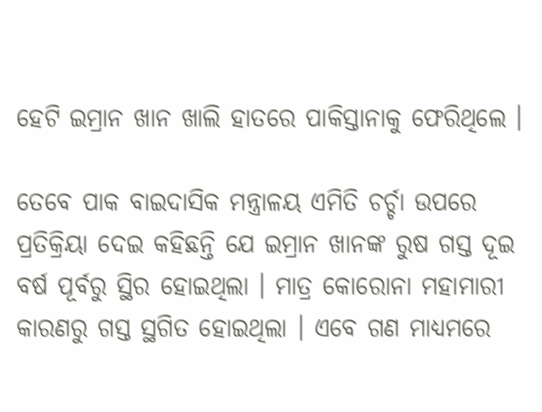ହେଟି ଇମ୍ରାନ ଖାନ ଖାଲି ହାତରେ ପାକିସ୍ତାନାକୁ ଫେରିଥିଲେ ।

ତେବେ ପାକ ବାଇଦାସିକ ମନ୍ତ୍ରାଳୟ ଏମିତି ଚର୍ଚ୍ଚା ଉପରେ ପ୍ରତିକ୍ରିୟା ଦେଇ କହିଛନ୍ତି ଯେ ଇମ୍ରାନ ଖାନଙ୍କ ରୁଷ ଗସ୍ତ ଦୂଇ ବର୍ଷ ପୂର୍ବରୁ ସ୍ଥିର ହୋଇଥିଲା । ମାତ୍ର କୋରୋନା ମହାମାରୀ କାରଣରୁ ଗସ୍ତ ସ୍ଥଗିତ ହୋଇଥିଲା । ଏବେ ଗଣ ମାଧ୍ୟମରେ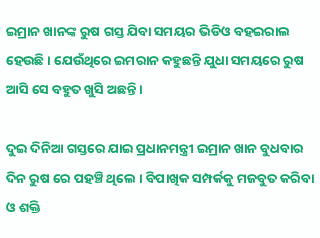ଇମ୍ରାନ ଖାନଙ୍କ ରୁଷ ଗସ୍ତ ଯିବା ସମୟର ଭିଡିଓ ବହଇରାଲ ହେଉଛି । ଯେଉଁଥିରେ ଇମରାନ କହୁଛନ୍ତି ଯୁଧା ସମୟରେ ରୁଷ ଆସି ସେ ବହୁତ ଖୁସି ଅଛନ୍ତି ।

ଦୁଇ ଦିନିଆ ଗସ୍ତରେ ଯାଇ ପ୍ରଧାନମନ୍ତ୍ରୀ ଇମ୍ରାନ ଖାନ ବୁଧବାର ଦିନ ରୁଷ ରେ ପହଞ୍ଚି ଥିଲେ । ବିପାଖିକ ସମ୍ପର୍କକୁ ମଜବୁତ କରିବା ଓ ଶକ୍ତି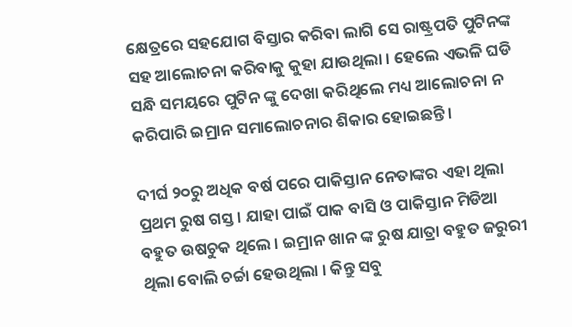କ୍ଷେତ୍ରରେ ସହଯୋଗ ବିସ୍ତାର କରିବା ଲାଗି ସେ ରାଷ୍ଟ୍ରପତି ପୁଟିନଙ୍କ ସହ ଆଲୋଚନା କରିବାକୁ କୁହା ଯାଉଥିଲା । ହେଲେ ଏଭଳି ଘଡି ସନ୍ଧି ସମୟରେ ପୁଟିନ ଙ୍କୁ ଦେଖା କରିଥିଲେ ମଧ୍ୟ ଆଲୋଚନା ନ କରିପାରି ଇମ୍ରାନ ସମାଲୋଚନାର ଶିକାର ହୋଇଛନ୍ତି ।

ଦୀର୍ଘ ୨୦ରୁ ଅଧିକ ବର୍ଷ ପରେ ପାକିସ୍ତାନ ନେତାଙ୍କର ଏହା ଥିଲା ପ୍ରଥମ ରୁଷ ଗସ୍ତ । ଯାହା ପାଇଁ ପାକ ବାସି ଓ ପାକିସ୍ତାନ ମିଡିଆ ବହୁତ ଉଷଚୁକ ଥିଲେ । ଇମ୍ରାନ ଖାନ ଙ୍କ ରୁଷ ଯାତ୍ରା ବହୁତ ଜରୁରୀ ଥିଲା ବୋଲି ଚର୍ଚ୍ଚା ହେଉଥିଲା । କିନ୍ତୁ ସବୁ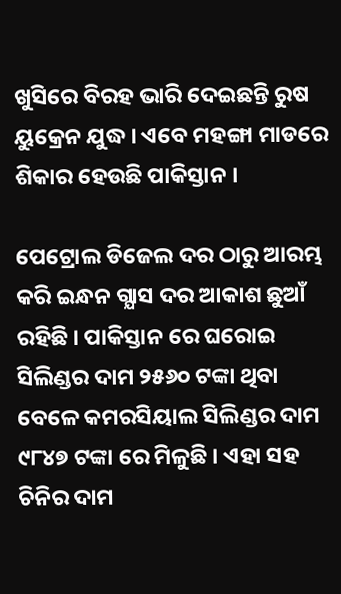ଖୁସିରେ ବିରହ ଭାରି ଦେଇଛନ୍ତି ରୁଷ ୟୁକ୍ରେନ ଯୁଦ୍ଧ । ଏବେ ମହଙ୍ଗା ମାଡରେ ଶିକାର ହେଉଛି ପାକିସ୍ତାନ ।

ପେଟ୍ରୋଲ ଡିଜେଲ ଦର ଠାରୁ ଆରମ୍ଭ କରି ଇନ୍ଧନ ଗ୍ଯାସ ଦର ଆକାଶ ଛୁଆଁ ରହିଛି । ପାକିସ୍ତାନ ରେ ଘରୋଇ ସିଲିଣ୍ଡର ଦାମ ୨୫୬୦ ଟଙ୍କା ଥିବା ବେଳେ କମରସିୟାଲ ସିଲିଣ୍ଡର ଦାମ ୯୮୪୭ ଟଙ୍କା ରେ ମିଳୁଛି । ଏହା ସହ ଚିନିର ଦାମ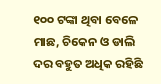୧୦୦ ଟଙ୍କା ଥିବା ବେଳେ ମାଛ, ଚିକେନ ଓ ଡାଲି ଦର ବହୁତ ଅଧିକ ରହିଛି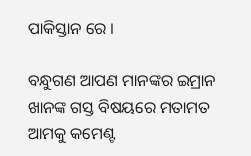ପାକିସ୍ତାନ ରେ ।

ବନ୍ଧୁଗଣ ଆପଣ ମାନଙ୍କର ଇମ୍ରାନ ଖାନଙ୍କ ଗସ୍ତ ବିଷୟରେ ମତାମତ ଆମକୁ କମେଣ୍ଟ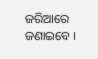ଜରିଆରେ ଜଣାଇବେ ।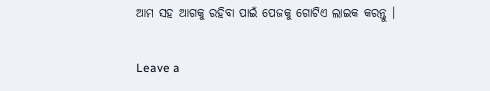ଆମ ସହ ଆଗକୁ ରହିବା ପାଇଁ ପେଜକୁ ଗୋଟିଏ ଲାଇକ କରନ୍ତୁ ।

Leave a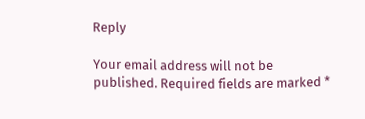Reply

Your email address will not be published. Required fields are marked *